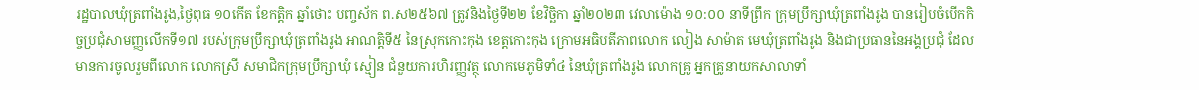រដ្ឋបាលឃុំត្រពាំងរូង,ថ្ងៃពុធ ១០កើត ខែកត្ដិក ឆ្នាំថោះ បញ្ចស័ក ព.ស២៥៦៧ ត្រូវនិងថ្ងៃទី២២ ខែវិច្ឆិកា ឆ្នាំ២០២៣ វេលាម៉ោង ១០:០០ នាទីព្រឹក ក្រុមប្រឹក្សាឃុំត្រពាំងរូង បានរៀបចំបើកកិច្ចប្រជុំសាមញ្ញលើកទី១៧ របស់ក្រុមប្រឹក្សាឃុំត្រពាំងរូង អាណត្តិទី៥ នៃស្រុកកោះកុង ខេត្តកោះកុង ក្រោមអធិបតីភាពលោក លៀង សាម៉ាត មេឃុំត្រពាំងរូង និងជាប្រធាននៃអង្គប្រជុំ ដែលមានការចូលរួមពីលោក លោកស្រី សមាជិកក្រុមប្រឹក្សាឃុំ ស្មៀន ជំនួយការហិរញ្ញវត្ថុ លោកមេភូមិទាំ៤ នៃឃុំត្រពាំងរូង លោកគ្រូ អ្នកគ្រូនាយកសាលាទាំ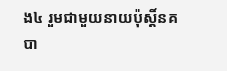ង៤ រួមជាមួយនាយប៉ុស្តិ៍នគបា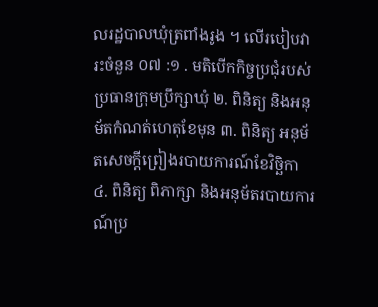លរដ្ឋបាលឃុំត្រពាំងរូង ។ លេីរបៀបវារះចំនួន ០៧ :១ . មតិបើកកិច្ចប្រជុំរបស់ប្រធានក្រុមប្រឹក្សាឃុំ ២. ពិនិត្យ និងអនុម័តកំណត់ហេតុខែមុន ៣. ពិនិត្យ អនុម័តសេចក្ដីព្រៀងរបាយការណ៍ខែវិច្ឆិកា ៤. ពិនិត្យ ពិភាក្សា និងអនុម័តរបាយការណ៍ប្រ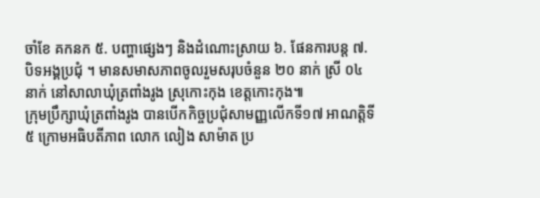ចាំខែ គកនក ៥. បញ្ហាផ្សេងៗ និងដំណោះស្រាយ ៦. ផែនការបន្ត ៧. បិទអង្គប្រជុំ ។ មានសមាសភាពចូលរួមសរុបចំនួន ២០ នាក់ ស្រី ០៤ នាក់ នៅសាលាឃុំត្រពាំងរូង ស្រុកោះកុង ខេត្តកោះកុង៕
ក្រុមប្រឹក្សាឃុំត្រពាំងរូង បានបើកកិច្ចប្រជុំសាមញ្ញលើកទី១៧ អាណត្តិទី៥ ក្រោមអធិបតីភាព លោក លៀង សាម៉ាត ប្រ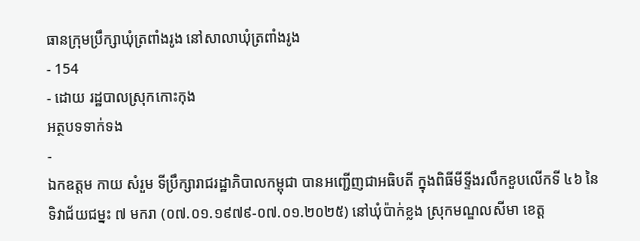ធានក្រុមប្រឹក្សាឃុំត្រពាំងរូង នៅសាលាឃុំត្រពាំងរូង
- 154
- ដោយ រដ្ឋបាលស្រុកកោះកុង
អត្ថបទទាក់ទង
-
ឯកឧត្តម កាយ សំរួម ទីប្រឹក្សារាជរដ្ឋាភិបាលកម្ពុជា បានអញ្ជើញជាអធិបតី ក្នុងពិធីមីទ្ទីងរលឹកខួបលើកទី ៤៦ នៃទិវាជ័យជម្នះ ៧ មករា (០៧.០១.១៩៧៩-០៧.០១.២០២៥) នៅឃុំប៉ាក់ខ្លង ស្រុកមណ្ឌលសីមា ខេត្ត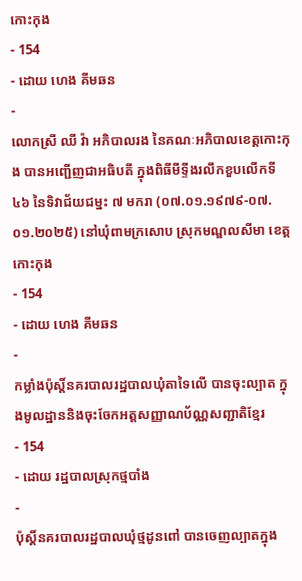កោះកុង
- 154
- ដោយ ហេង គីមឆន
-
លោកស្រី ឈី វ៉ា អភិបាលរង នៃគណៈអភិបាលខេត្តកោះកុង បានអញ្ជើញជាអធិបតី ក្នុងពិធីមីទ្ទីងរលឹកខួបលើកទី ៤៦ នៃទិវាជ័យជម្នះ ៧ មករា (០៧.០១.១៩៧៩-០៧.០១.២០២៥) នៅឃុំពាមក្រសោប ស្រុកមណ្ឌលសីមា ខេត្តកោះកុង
- 154
- ដោយ ហេង គីមឆន
-
កម្លាំងប៉ុស្តិ៍នគរបាលរដ្ឋបាលឃុំតាទៃលើ បានចុះល្បាត ក្នុងមូលដ្ឋាននិងចុះចែកអត្តសញ្ញាណប័ណ្ណសញ្ជាតិខ្មែរ
- 154
- ដោយ រដ្ឋបាលស្រុកថ្មបាំង
-
ប៉ុស្តិ៍នគរបាលរដ្ឋបាលឃុំថ្មដូនពៅ បានចេញល្បាតក្នុង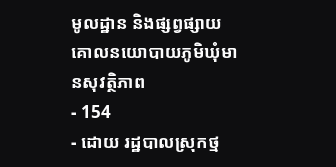មូលដ្ឋាន និងផ្សព្វផ្សាយគោលនយោបាយភូមិឃុំមានសុវត្ថិភាព
- 154
- ដោយ រដ្ឋបាលស្រុកថ្ម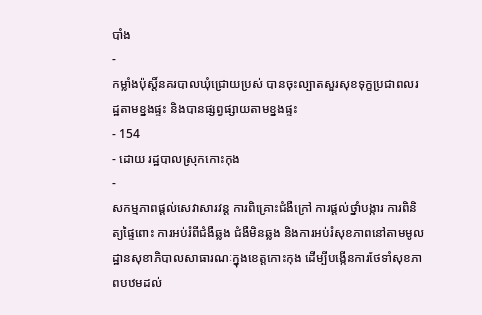បាំង
-
កម្លាំងប៉ុស្តិ៍នគរបាលឃុំជ្រោយប្រស់ បានចុះល្បាតសួរសុខទុក្ខប្រជាពលរដ្ឋតាមខ្នងផ្ទះ និងបានផ្សព្វផ្សាយតាមខ្នងផ្ទះ
- 154
- ដោយ រដ្ឋបាលស្រុកកោះកុង
-
សកម្មភាពផ្ដល់សេវាសារវន្ត ការពិគ្រោះជំងឺក្រៅ ការផ្ដល់ថ្នាំបង្ការ ការពិនិត្យផ្ទៃពោះ ការអប់រំពីជំងឺឆ្លង ជំងឺមិនឆ្លង និងការអប់រំសុខភាពនៅតាមមូលដ្ឋានសុខាភិបាលសាធារណៈក្នុងខេត្តកោះកុង ដើម្បីបង្កើនការថែទាំសុខភាពបឋមដល់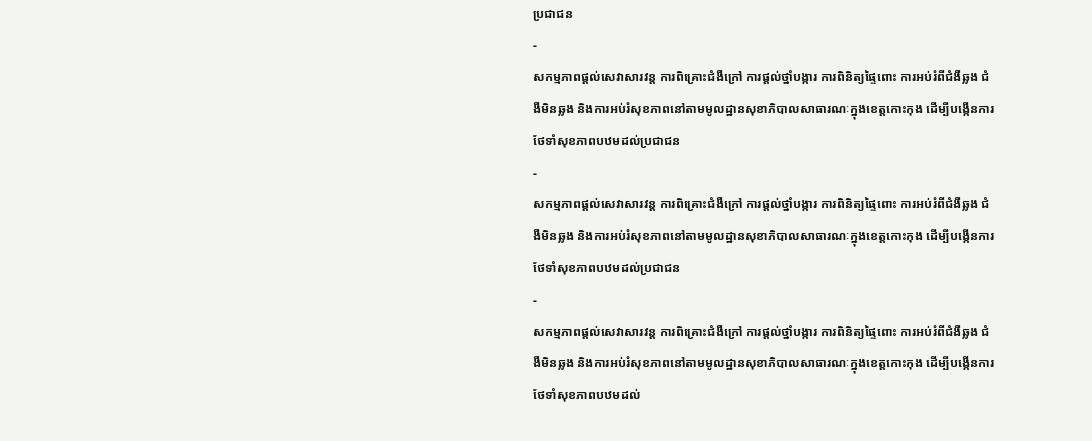ប្រជាជន
-
សកម្មភាពផ្ដល់សេវាសារវន្ត ការពិគ្រោះជំងឺក្រៅ ការផ្ដល់ថ្នាំបង្ការ ការពិនិត្យផ្ទៃពោះ ការអប់រំពីជំងឺឆ្លង ជំងឺមិនឆ្លង និងការអប់រំសុខភាពនៅតាមមូលដ្ឋានសុខាភិបាលសាធារណៈក្នុងខេត្តកោះកុង ដើម្បីបង្កើនការថែទាំសុខភាពបឋមដល់ប្រជាជន
-
សកម្មភាពផ្ដល់សេវាសារវន្ត ការពិគ្រោះជំងឺក្រៅ ការផ្ដល់ថ្នាំបង្ការ ការពិនិត្យផ្ទៃពោះ ការអប់រំពីជំងឺឆ្លង ជំងឺមិនឆ្លង និងការអប់រំសុខភាពនៅតាមមូលដ្ឋានសុខាភិបាលសាធារណៈក្នុងខេត្តកោះកុង ដើម្បីបង្កើនការថែទាំសុខភាពបឋមដល់ប្រជាជន
-
សកម្មភាពផ្ដល់សេវាសារវន្ត ការពិគ្រោះជំងឺក្រៅ ការផ្ដល់ថ្នាំបង្ការ ការពិនិត្យផ្ទៃពោះ ការអប់រំពីជំងឺឆ្លង ជំងឺមិនឆ្លង និងការអប់រំសុខភាពនៅតាមមូលដ្ឋានសុខាភិបាលសាធារណៈក្នុងខេត្តកោះកុង ដើម្បីបង្កើនការថែទាំសុខភាពបឋមដល់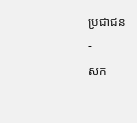ប្រជាជន
-
សក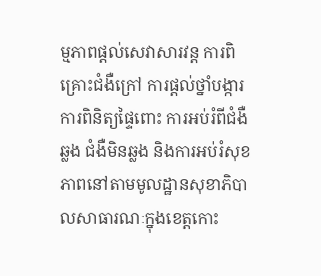ម្មភាពផ្ដល់សេវាសារវន្ត ការពិគ្រោះជំងឺក្រៅ ការផ្ដល់ថ្នាំបង្ការ ការពិនិត្យផ្ទៃពោះ ការអប់រំពីជំងឺឆ្លង ជំងឺមិនឆ្លង និងការអប់រំសុខភាពនៅតាមមូលដ្ឋានសុខាភិបាលសាធារណៈក្នុងខេត្តកោះ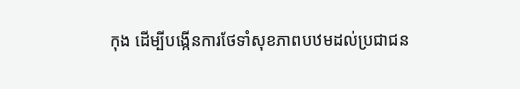កុង ដើម្បីបង្កើនការថែទាំសុខភាពបឋមដល់ប្រជាជន